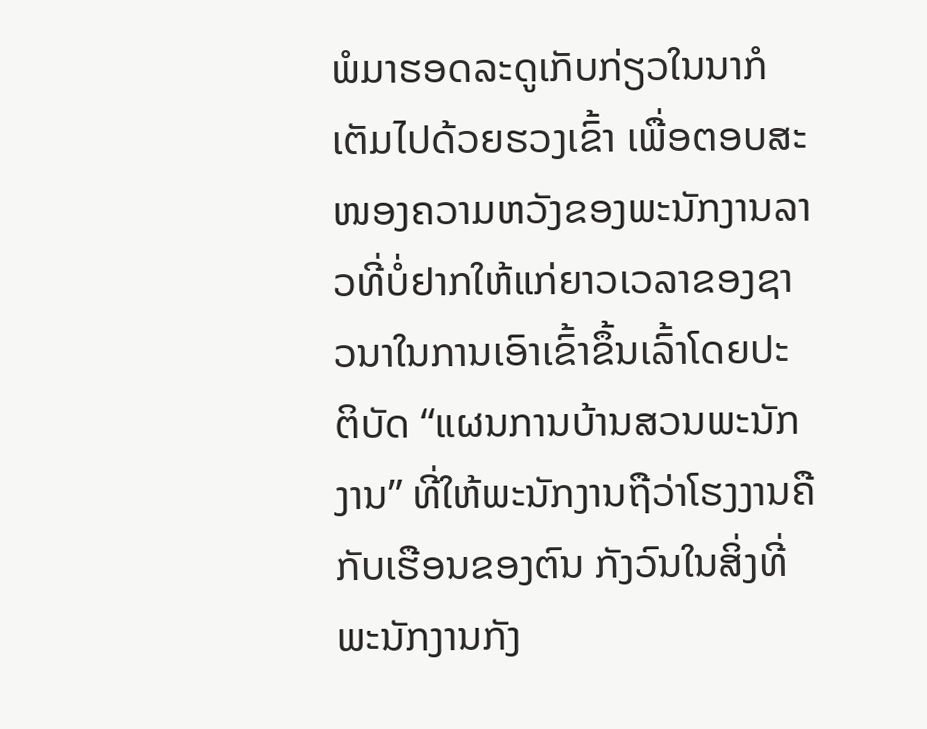ພໍມາຮອດລະດູເກັບກ່ຽວໃນນາກໍເຕັມໄປດ້ວຍຮວງເຂົ້າ ເພື່ອຕອບສະໜອງຄວາມຫວັງຂອງພະນັກງານລາວທີ່ບໍ່ຢາກໃຫ້ແກ່ຍາວເວລາຂອງຊາວນາໃນການເອົາເຂົ້າຂຶ້ນເລົ້າໂດຍປະຕິບັດ “ແຜນການບ້ານສວນພະນັກງານ” ທີ່ໃຫ້ພະນັກງານຖືວ່າໂຮງງານຄືກັບເຮືອນຂອງຕົນ ກັງວົນໃນສິ່ງທີ່ພະນັກງານກັງ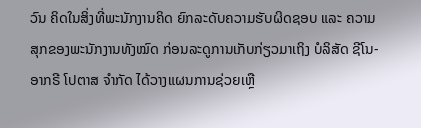ວົນ ຄິດໃນສິ່ງທີ່ພະນັກງານຄິດ ຍົກລະດັບຄວາມຮັບຜິດຊອບ ແລະ ຄວາມສຸກຂອງພະນັກງານທັງໝົດ ກ່ອນລະດູການເກັບກ່ຽວມາເຖິງ ບໍລິສັດ ຊີໂນ-ອາກຣີ ໂປຕາສ ຈໍາກັດ ໄດ້ວາງແຜນການຊ່ວຍເຫຼື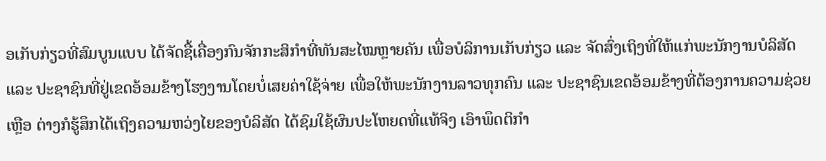ອເກັບກ່ຽວທີ່ສົມບູນແບບ ໄດ້ຈັດຊື້ເຄື່ອງກົນຈັກກະສິກໍາທີ່ທັນສະໄໝຫຼາຍຄັນ ເພື່ອບໍລິການເກັບກ່ຽວ ແລະ ຈັດສົ່ງເຖິງທີ່ໃຫ້ແກ່ພະນັກງານບໍລິສັດ ແລະ ປະຊາຊົນທີ່ຢູ່ເຂດອ້ອມຂ້າງໂຮງງານໂດຍບໍ່ເສຍຄ່າໃຊ້ຈ່າຍ ເພື່ອໃຫ້ພະນັກງານລາວທຸກຄົນ ແລະ ປະຊາຊົນເຂດອ້ອມຂ້າງທີ່ຕ້ອງການຄວາມຊ່ວຍເຫຼືອ ຕ່າງກໍຮູ້ສຶກໄດ້ເຖິງຄວາມຫວ່ງໄຍຂອງບໍລິສັດ ໄດ້ຊົມໃຊ້ຜົນປະໂຫຍດທີ່ແທ້ຈິງ ເອົາພຶດຕິກໍາ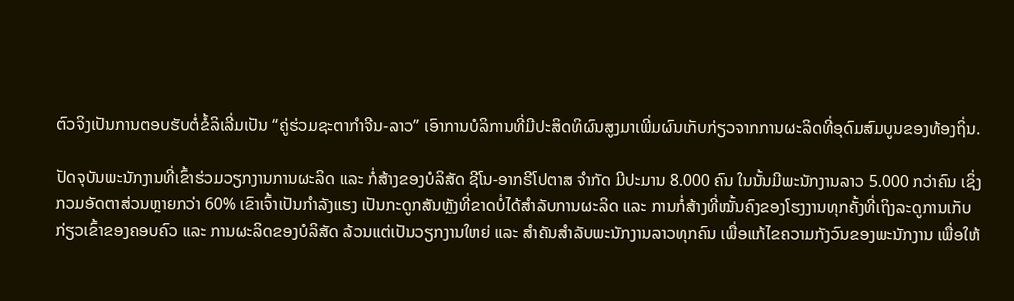ຕົວຈິງເປັນການຕອບຮັບຕໍ່ຂໍ້ລິເລີ່ມເປັນ “ຄູ່ຮ່ວມຊະຕາກໍາຈີນ-ລາວ” ເອົາການບໍລິການທີ່ມີປະສິດທິຜົນສູງມາເພີ່ມຜົນເກັບກ່ຽວຈາກການຜະລິດທີ່ອຸດົມສົມບູນຂອງທ້ອງຖິ່ນ.

ປັດຈຸບັນພະນັກງານທີ່ເຂົ້າຮ່ວມວຽກງານການຜະລິດ ແລະ ກໍ່ສ້າງຂອງບໍລິສັດ ຊີໂນ-ອາກຣີໂປຕາສ ຈໍາກັດ ມີປະມານ 8.000 ຄົນ ໃນນັ້ນມີພະນັກງານລາວ 5.000 ກວ່າຄົນ ເຊິ່ງກວມອັດຕາສ່ວນຫຼາຍກວ່າ 60% ເຂົາເຈົ້າເປັນກໍາລັງແຮງ ເປັນກະດູກສັນຫຼັງທີ່ຂາດບໍ່ໄດ້ສໍາລັບການຜະລິດ ແລະ ການກໍ່ສ້າງທີ່ໝັ້ນຄົງຂອງໂຮງງານທຸກຄັ້ງທີ່ເຖິງລະດູການເກັບກ່ຽວເຂົ້າຂອງຄອບຄົວ ແລະ ການຜະລິດຂອງບໍລິສັດ ລ້ວນແຕ່ເປັນວຽກງານໃຫຍ່ ແລະ ສໍາຄັນສໍາລັບພະນັກງານລາວທຸກຄົນ ເພື່ອແກ້ໄຂຄວາມກັງວົນຂອງພະນັກງານ ເພື່ອໃຫ້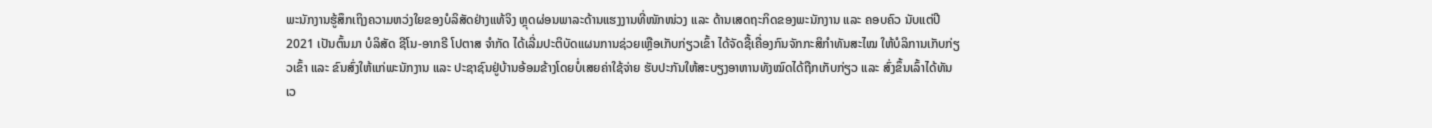ພະນັກງານຮູ້ສຶກເຖິງຄວາມຫວ່ງໃຍຂອງບໍລິສັດຢ່າງແທ້ຈິງ ຫຼຸດຜ່ອນພາລະດ້ານແຮງງານທີ່ໜັກໜ່ວງ ແລະ ດ້ານເສດຖະກິດຂອງພະນັກງານ ແລະ ຄອບຄົວ ນັບແຕ່ປີ 2021 ເປັນຕົ້ນມາ ບໍລິສັດ ຊີໂນ-ອາກຣີ ໂປຕາສ ຈໍາກັດ ໄດ້ເລີ່ມປະຕິບັດແຜນການຊ່ວຍເຫຼືອເກັບກ່ຽວເຂົ້າ ໄດ້ຈັດຊື້ເຄື່ອງກົນຈັກກະສິກຳທັນສະໄໝ ໃຫ້ບໍລິການເກັບກ່ຽວເຂົ້າ ແລະ ຂົນສົ່ງໃຫ້ແກ່ພະນັກງານ ແລະ ປະຊາຊົນຢູ່ບ້ານອ້ອມຂ້າງໂດຍບໍ່ເສຍຄ່າໃຊ້ຈ່າຍ ຮັບປະກັນໃຫ້ສະບຽງອາຫານທັງໝົດໄດ້ຖືກເກັບກ່ຽວ ແລະ ສົ່ງຂຶ້ນເລົ້າໄດ້ທັນເວ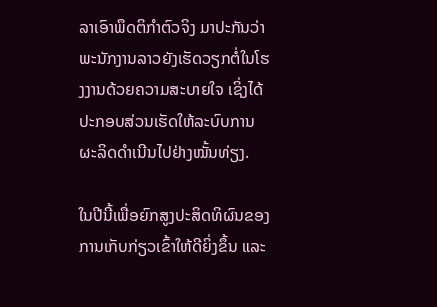ລາເອົາພຶດຕິກໍາຕົວຈິງ ມາປະກັນວ່າພະນັກງານລາວຍັງເຮັດວຽກຕໍ່ໃນໂຮງງານດ້ວຍຄວາມສະບາຍໃຈ ເຊິ່ງໄດ້ປະກອບສ່ວນເຮັດໃຫ້ລະບົບການຜະລິດດໍາເນີນໄປຢ່າງໝັ້ນທ່ຽງ.

ໃນປີນີ້ເພື່ອຍົກສູງປະສິດທິຜົນຂອງການເກັບກ່ຽວເຂົ້າໃຫ້ດີຍິ່ງຂຶ້ນ ແລະ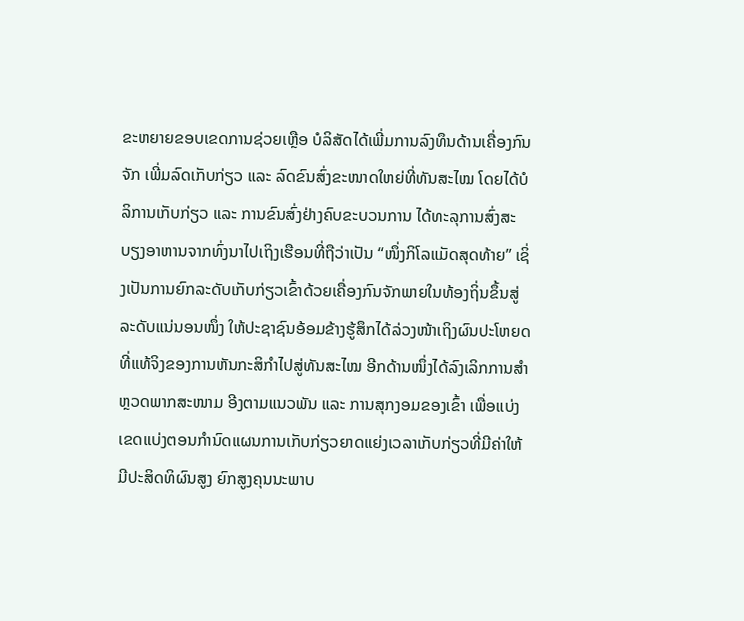ຂະຫຍາຍຂອບເຂດການຊ່ວຍເຫຼືອ ບໍລິສັດໄດ້ເພີ່ມການລົງທຶນດ້ານເຄື່ອງກົນຈັກ ເພີ່ມລົດເກັບກ່ຽວ ແລະ ລົດຂົນສົ່ງຂະໜາດໃຫຍ່ທີ່ທັນສະໄໝ ໂດຍໄດ້ບໍລິການເກັບກ່ຽວ ແລະ ການຂົນສົ່ງຢ່າງຄົບຂະບວນການ ໄດ້ທະລຸການສົ່ງສະບຽງອາຫານຈາກທົ່ງນາໄປເຖິງເຮືອນທີ່ຖືວ່າເປັນ “ໜຶ່ງກິໂລແມັດສຸດທ້າຍ” ເຊິ່ງເປັນການຍົກລະດັບເກັບກ່ຽວເຂົ້າດ້ວຍເຄື່ອງກົນຈັກພາຍໃນທ້ອງຖິ່ນຂຶ້ນສູ່ລະດັບແນ່ນອນໜຶ່ງ ໃຫ້ປະຊາຊົນອ້ອມຂ້າງຮູ້ສຶກໄດ້ລ່ວງໜ້າເຖິງຜົນປະໂຫຍດທີ່ແທ້ຈິງຂອງການຫັນກະສິກຳໄປສູ່ທັນສະໄໝ ອີກດ້ານໜຶ່ງໄດ້ລົງເລິກການສຳຫຼວດພາກສະໜາມ ອີງຕາມແນວພັນ ແລະ ການສຸກງອມຂອງເຂົ້າ ເພື່ອແບ່ງເຂດແບ່ງຕອນກຳນົດແຜນການເກັບກ່ຽວຍາດແຍ່ງເວລາເກັບກ່ຽວທີ່ມີຄ່າໃຫ້ມີປະສິດທິຜົນສູງ ຍົກສູງຄຸນນະພາບ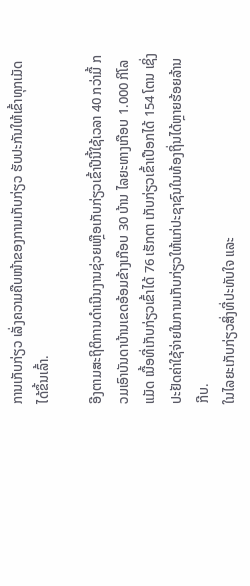ການເກັບກ່ຽວ ເລັ່ງຄວາມຄືບໜ້າຂອງການເກັບກ່ຽວ ຮັບປະກັນໃຫ້ເຂົ້າທຸກເມັດໄດ້ຂຶ້ນເລົ້າ.

ອີງຕາມສະຖິຕິການດໍາເນີນງານຊ່ວຍເຫຼືອເກັບກ່ຽວເຂົ້າປີນີ້ໃຊ້ເວລາ 40 ກວ່າມື້ ກວມເອົາບັນດາບ້ານເຂດອ້ອມຂ້າງເກືອບ 30 ບ້ານ ໄລຍະທາງເກືອບ 1.000 ກິໂລແມັດ ເນື້ອທີ່ເກັບກ່ຽວເຂົ້າໄດ້ 76 ເຮັກຕາ ເກັບກ່ຽວເຂົ້າເປືອກໄດ້ 154 ໂຕນ ເຊິ່ງປະຢັດຄ່າໃຊ້ຈ່າຍໃນການເກັບກ່ຽວໃຫ້ແກ່ປະຊາຊົນໃນທ້ອງຖິ່ນໄດ້ຫຼາຍຮ້ອຍລ້ານກີບ.
ໃນໄລຍະເກັບກ່ຽວສິ່ງທີ່ປະທັບໃຈ ແລະ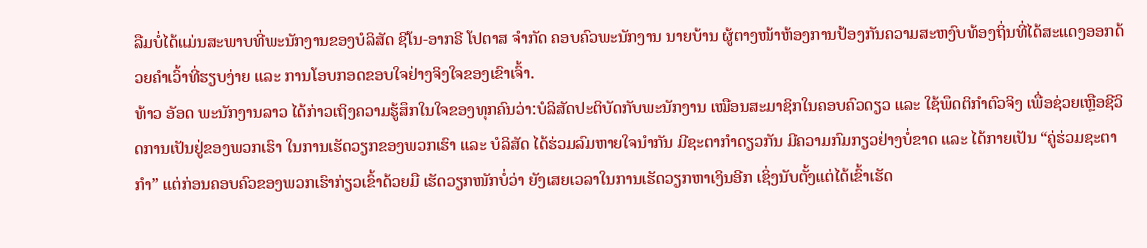ລືມບໍ່ໄດ້ແມ່ນສະພາບທີ່ພະນັກງານຂອງບໍລິສັດ ຊີໂນ-ອາກຣີ ໂປຕາສ ຈໍາກັດ ຄອບຄົວພະນັກງານ ນາຍບ້ານ ຜູ້ຕາງໜ້າຫ້ອງການປ້ອງກັນຄວາມສະຫງົບທ້ອງຖິ່ນທີ່ໄດ້ສະແດງອອກດ້ວຍຄໍາເວົ້າທີ່ຮຽບງ່າຍ ແລະ ການໂອບກອດຂອບໃຈຢ່າງຈິງໃຈຂອງເຂົາເຈົ້າ.
ທ້າວ ອັອດ ພະນັກງານລາວ ໄດ້ກ່າວເຖິງຄວາມຮູ້ສຶກໃນໃຈຂອງທຸກຄົນວ່າ:ບໍລິສັດປະຕິບັດກັບພະນັກງານ ເໝືອນສະມາຊິກໃນຄອບຄົວດຽວ ແລະ ໃຊ້ພຶດຕິກໍາຕົວຈິງ ເພື່ອຊ່ວຍເຫຼືອຊີວິດການເປັນຢູ່ຂອງພວກເຮົາ ໃນການເຮັດວຽກຂອງພວກເຮົາ ແລະ ບໍລິສັດ ໄດ້ຮ່ວມລົມຫາຍໃຈນໍາກັນ ມີຊະຕາກໍາດຽວກັນ ມີຄວາມກົມກຽວຢ່າງບໍ່ຂາດ ແລະ ໄດ້ກາຍເປັນ “ຄູ່ຮ່ວມຊະຕາກໍາ” ແຕ່ກ່ອນຄອບຄົວຂອງພວກເຮົາກ່ຽວເຂົ້າດ້ວຍມື ເຮັດວຽກໜັກບໍ່ວ່າ ຍັງເສຍເວລາໃນການເຮັດວຽກຫາເງິນອີກ ເຊິ່ງນັບຕັ້ງແຕ່ໄດ້ເຂົ້າເຮັດ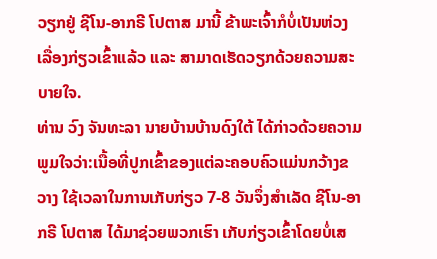ວຽກຢູ່ ຊີໂນ-ອາກຣີ ໂປຕາສ ມານີ້ ຂ້າພະເຈົ້າກໍບໍ່ເປັນຫ່ວງເລື່ອງກ່ຽວເຂົ້າແລ້ວ ແລະ ສາມາດເຮັດວຽກດ້ວຍຄວາມສະບາຍໃຈ.
ທ່ານ ວົງ ຈັນທະລາ ນາຍບ້ານບ້ານດົງໃຕ້ ໄດ້ກ່າວດ້ວຍຄວາມພູມໃຈວ່າ:ເນື້ອທີ່ປູກເຂົ້າຂອງແຕ່ລະຄອບຄົວແມ່ນກວ້າງຂວາງ ໃຊ້ເວລາໃນການເກັບກ່ຽວ 7-8 ວັນຈຶ່ງສໍາເລັດ ຊີໂນ-ອາກຣີ ໂປຕາສ ໄດ້ມາຊ່ວຍພວກເຮົາ ເກັບກ່ຽວເຂົ້າໂດຍບໍ່ເສ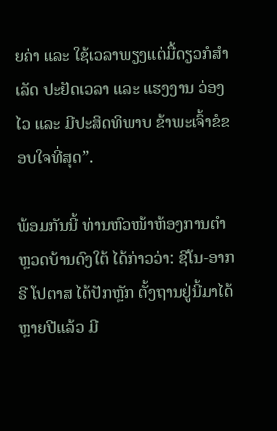ຍຄ່າ ແລະ ໃຊ້ເວລາພຽງແຕ່ມື້ດຽວກໍສໍາເລັດ ປະຢັດເວລາ ແລະ ແຮງງານ ວ່ອງໄວ ແລະ ມີປະສິດທິພາບ ຂ້າພະເຈົ້າຂໍຂອບໃຈທີ່ສຸດ”.

ພ້ອມກັນນີ້ ທ່ານຫົວໜ້າຫ້ອງການຕຳຫຼວດບ້ານດົງໃຕ້ ໄດ້ກ່າວວ່າ: ຊີໂນ-ອາກຣີ ໂປຕາສ ໄດ້ປັກຫຼັກ ຕັ້ງຖານຢູ່ນີ້ມາໄດ້ຫຼາຍປີແລ້ວ ມີ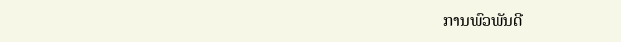ການພົວພັນດີ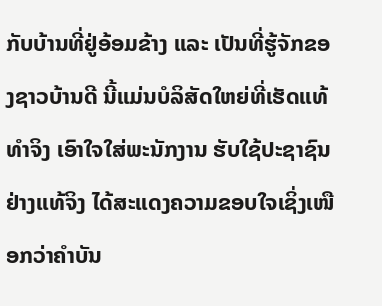ກັບບ້ານທີ່ຢູ່ອ້ອມຂ້າງ ແລະ ເປັນທີ່ຮູ້ຈັກຂອງຊາວບ້ານດີ ນີ້ແມ່ນບໍລິສັດໃຫຍ່ທີ່ເຮັດແທ້ທໍາຈິງ ເອົາໃຈໃສ່ພະນັກງານ ຮັບໃຊ້ປະຊາຊົນຢ່າງແທ້ຈິງ ໄດ້ສະແດງຄວາມຂອບໃຈເຊິ່ງເໜືອກວ່າຄໍາບັນ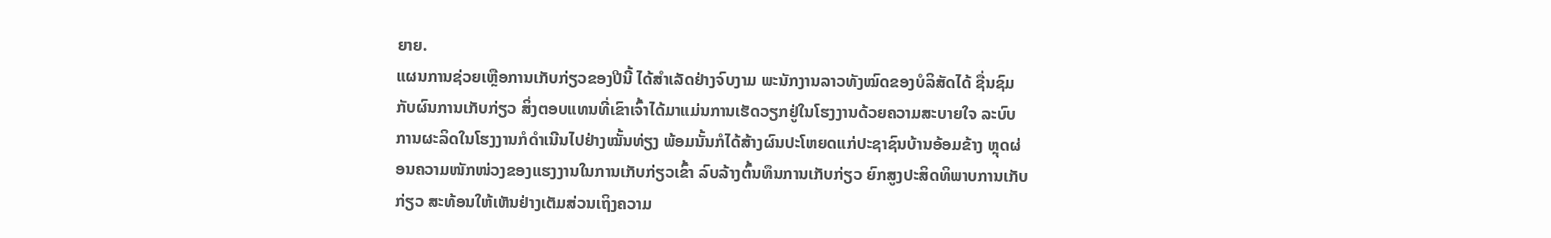ຍາຍ.
ແຜນການຊ່ວຍເຫຼືອການເກັບກ່ຽວຂອງປີນີ້ ໄດ້ສຳເລັດຢ່າງຈົບງາມ ພະນັກງານລາວທັງໝົດຂອງບໍລິສັດໄດ້ ຊື່ນຊົມກັບຜົນການເກັບກ່ຽວ ສິ່ງຕອບແທນທີ່ເຂົາເຈົ້າໄດ້ມາແມ່ນການເຮັດວຽກຢູ່ໃນໂຮງງານດ້ວຍຄວາມສະບາຍໃຈ ລະບົບການຜະລິດໃນໂຮງງານກໍດໍາເນີນໄປຢ່າງໝັ້ນທ່ຽງ ພ້ອມນັ້ນກໍໄດ້ສ້າງຜົນປະໂຫຍດແກ່ປະຊາຊົນບ້ານອ້ອມຂ້າງ ຫຼຸດຜ່ອນຄວາມໜັກໜ່ວງຂອງແຮງງານໃນການເກັບກ່ຽວເຂົ້າ ລົບລ້າງຕົ້ນທຶນການເກັບກ່ຽວ ຍົກສູງປະສິດທິພາບການເກັບກ່ຽວ ສະທ້ອນໃຫ້ເຫັນຢ່າງເຕັມສ່ວນເຖິງຄວາມ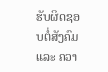ຮັບຜິດຊອບຕໍ່ສັງຄົມ ແລະ ຄວາ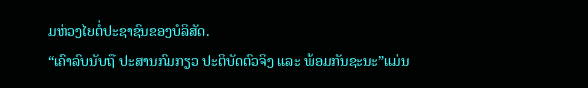ມຫ່ວງໄຍຕໍ່ປະຊາຊົນຂອງບໍລິສັດ.
“ເຄົາລົບນັບຖື ປະສານກົມກຽວ ປະຕິບັດຕົວຈິງ ແລະ ພ້ອມກັນຊະນະ”ແມ່ນ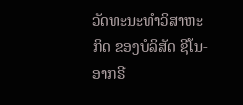ວັດທະນະທໍາວິສາຫະກິດ ຂອງບໍລິສັດ ຊີໂນ-ອາກຣີ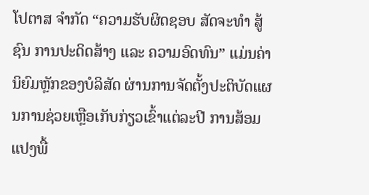ໂປຕາສ ຈໍາກັດ “ຄວາມຮັບຜິດຊອບ ສັດຈະທໍາ ສູ້ຊົນ ການປະດິດສ້າງ ແລະ ຄວາມອົດທົນ” ແມ່ນຄ່ານິຍົມຫຼັກຂອງບໍລິສັດ ຜ່ານການຈັດຕັ້ງປະຕິບັດແຜນການຊ່ວຍເຫຼືອເກັບກ່ຽວເຂົ້າແຕ່ລະປີ ການສ້ອມແປງພື້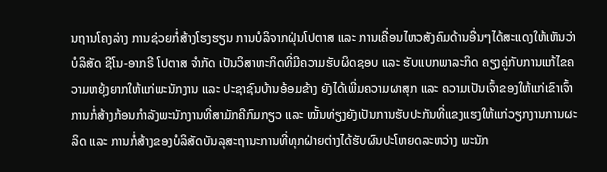ນຖານໂຄງລ່າງ ການຊ່ວຍກໍ່ສ້າງໂຮງຮຽນ ການບໍລິຈາກຝຸ່ນໂປຕາສ ແລະ ການເຄື່ອນໄຫວສັງຄົມດ້ານອື່ນໆໄດ້ສະແດງໃຫ້ເຫັນວ່າ ບໍລິສັດ ຊີໂນ-ອາກຣີ ໂປຕາສ ຈໍາກັດ ເປັນວິສາຫະກິດທີ່ມີຄວາມຮັບຜິດຊອບ ແລະ ຮັບແບກພາລະກິດ ຄຽງຄູ່ກັບການແກ້ໄຂຄວາມຫຍຸ້ງຍາກໃຫ້ແກ່ພະນັກງານ ແລະ ປະຊາຊົນບ້ານອ້ອມຂ້າງ ຍັງໄດ້ເພີ່ມຄວາມຜາສຸກ ແລະ ຄວາມເປັນເຈົ້າຂອງໃຫ້ແກ່ເຂົາເຈົ້າ ການກໍ່ສ້າງກ້ອນກໍາລັງພະນັກງານທີ່ສາມັກຄີກົມກຽວ ແລະ ໝັ້ນທ່ຽງຍັງເປັນການຮັບປະກັນທີ່ແຂງແຮງໃຫ້ແກ່ວຽກງານການຜະລິດ ແລະ ການກໍ່ສ້າງຂອງບໍລິສັດບັນລຸສະຖານະການທີ່ທຸກຝ່າຍຕ່າງໄດ້ຮັບຜົນປະໂຫຍດລະຫວ່າງ ພະນັກ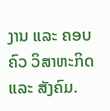ງານ ແລະ ຄອບຄົວ ວິສາຫະກິດ ແລະ ສັງຄົມ.